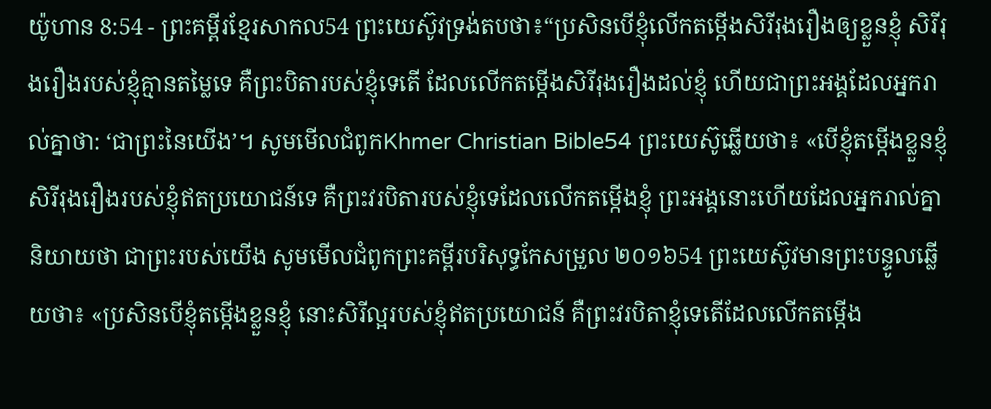យ៉ូហាន 8:54 - ព្រះគម្ពីរខ្មែរសាកល54 ព្រះយេស៊ូវទ្រង់តបថា៖“ប្រសិនបើខ្ញុំលើកតម្កើងសិរីរុងរឿងឲ្យខ្លួនខ្ញុំ សិរីរុងរឿងរបស់ខ្ញុំគ្មានតម្លៃទេ គឺព្រះបិតារបស់ខ្ញុំទេតើ ដែលលើកតម្កើងសិរីរុងរឿងដល់ខ្ញុំ ហើយជាព្រះអង្គដែលអ្នករាល់គ្នាថា: ‘ជាព្រះនៃយើង’។ សូមមើលជំពូកKhmer Christian Bible54 ព្រះយេស៊ូឆ្លើយថា៖ «បើខ្ញុំតម្កើងខ្លួនខ្ញុំ សិរីរុងរឿងរបស់ខ្ញុំឥតប្រយោជន៍ទេ គឺព្រះវរបិតារបស់ខ្ញុំទេដែលលើកតម្កើងខ្ញុំ ព្រះអង្គនោះហើយដែលអ្នករាល់គ្នានិយាយថា ជាព្រះរបស់យើង សូមមើលជំពូកព្រះគម្ពីរបរិសុទ្ធកែសម្រួល ២០១៦54 ព្រះយេស៊ូវមានព្រះបន្ទូលឆ្លើយថា៖ «ប្រសិនបើខ្ញុំតម្កើងខ្លួនខ្ញុំ នោះសិរីល្អរបស់ខ្ញុំឥតប្រយោជន៍ គឺព្រះវរបិតាខ្ញុំទេតើដែលលើកតម្កើង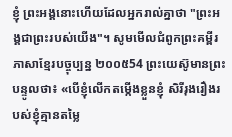ខ្ញុំ ព្រះអង្គនោះហើយដែលអ្នករាល់គ្នាថា "ព្រះអង្គជាព្រះរបស់យើង"។ សូមមើលជំពូកព្រះគម្ពីរភាសាខ្មែរបច្ចុប្បន្ន ២០០៥54 ព្រះយេស៊ូមានព្រះបន្ទូលថា៖ «បើខ្ញុំលើកតម្កើងខ្លួនខ្ញុំ សិរីរុងរឿងរបស់ខ្ញុំគ្មានតម្លៃ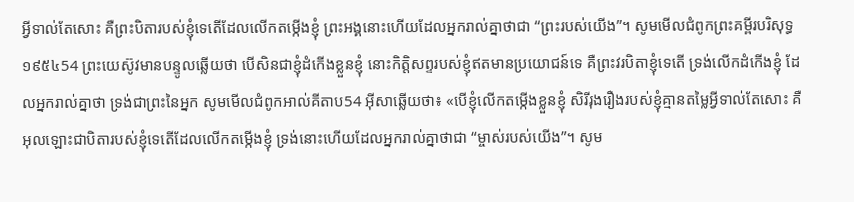អ្វីទាល់តែសោះ គឺព្រះបិតារបស់ខ្ញុំទេតើដែលលើកតម្កើងខ្ញុំ ព្រះអង្គនោះហើយដែលអ្នករាល់គ្នាថាជា “ព្រះរបស់យើង”។ សូមមើលជំពូកព្រះគម្ពីរបរិសុទ្ធ ១៩៥៤54 ព្រះយេស៊ូវមានបន្ទូលឆ្លើយថា បើសិនជាខ្ញុំដំកើងខ្លួនខ្ញុំ នោះកិត្តិសព្ទរបស់ខ្ញុំឥតមានប្រយោជន៍ទេ គឺព្រះវរបិតាខ្ញុំទេតើ ទ្រង់លើកដំកើងខ្ញុំ ដែលអ្នករាល់គ្នាថា ទ្រង់ជាព្រះនៃអ្នក សូមមើលជំពូកអាល់គីតាប54 អ៊ីសាឆ្លើយថា៖ «បើខ្ញុំលើកតម្កើងខ្លួនខ្ញុំ សិរីរុងរឿងរបស់ខ្ញុំគ្មានតម្លៃអ្វីទាល់តែសោះ គឺអុលឡោះជាបិតារបស់ខ្ញុំទេតើដែលលើកតម្កើងខ្ញុំ ទ្រង់នោះហើយដែលអ្នករាល់គ្នាថាជា “ម្ចាស់របស់យើង”។ សូម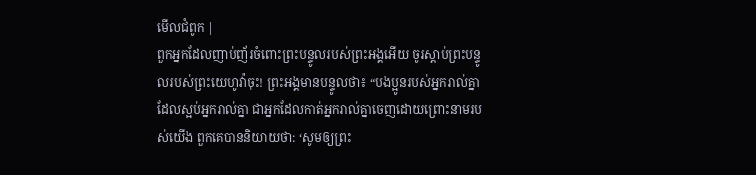មើលជំពូក |
ពួកអ្នកដែលញាប់ញ័រចំពោះព្រះបន្ទូលរបស់ព្រះអង្គអើយ ចូរស្ដាប់ព្រះបន្ទូលរបស់ព្រះយេហូវ៉ាចុះ! ព្រះអង្គមានបន្ទូលថា៖ “បងប្អូនរបស់អ្នករាល់គ្នាដែលស្អប់អ្នករាល់គ្នា ជាអ្នកដែលកាត់អ្នករាល់គ្នាចេញដោយព្រោះនាមរបស់យើង ពួកគេបាននិយាយថា: ‘សូមឲ្យព្រះ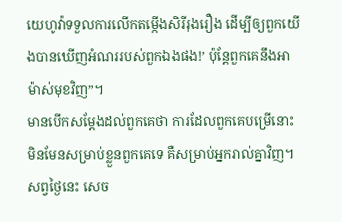យេហូវ៉ាទទួលការលើកតម្កើងសិរីរុងរឿង ដើម្បីឲ្យពួកយើងបានឃើញអំណររបស់ពួកឯងផង!’ ប៉ុន្តែពួកគេនឹងអាម៉ាស់មុខវិញ”។
មានបើកសម្ដែងដល់ពួកគេថា ការដែលពួកគេបម្រើនោះ មិនមែនសម្រាប់ខ្លួនពួកគេទេ គឺសម្រាប់អ្នករាល់គ្នាវិញ។ សព្វថ្ងៃនេះ សេច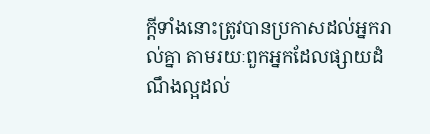ក្ដីទាំងនោះត្រូវបានប្រកាសដល់អ្នករាល់គ្នា តាមរយៈពួកអ្នកដែលផ្សាយដំណឹងល្អដល់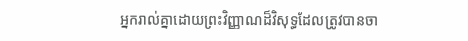អ្នករាល់គ្នាដោយព្រះវិញ្ញាណដ៏វិសុទ្ធដែលត្រូវបានចា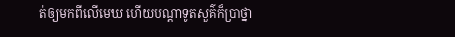ត់ឲ្យមកពីលើមេឃ ហើយបណ្ដាទូតសួគ៌ក៏ប្រាថ្នា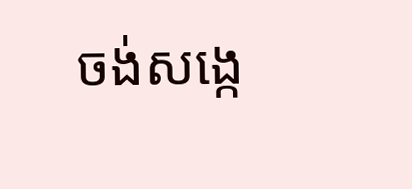ចង់សង្កេ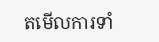តមើលការទាំ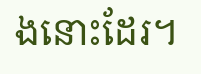ងនោះដែរ។